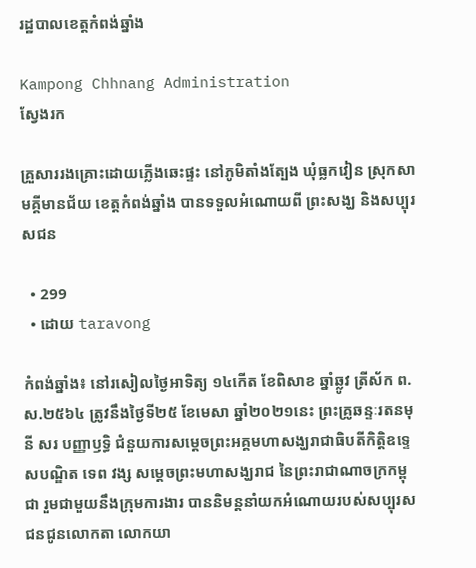រដ្ឋបាលខេត្តកំពង់ឆ្នាំង

Kampong Chhnang Administration
ស្វែងរក

គ្រួសាររងគ្រោះដោយភ្លើងឆេះផ្ទះ នៅភូមិតាំងត្បែង ឃុំធ្លកវៀន ស្រុកសាមគ្គីមានជ័យ ខេត្តកំពង់ឆ្នាំង បានទទួលអំណោយពី ព្រះសង្ឃ និងសប្បុរសជន

  • 299
  • ដោយ taravong

កំពង់ឆ្នាំង៖ នៅរសៀលថ្ងៃអាទិត្យ ១៤កើត ខែពិសាខ ឆ្នាំឆ្លូវ ត្រីស័ក ព.ស.២៥៦៤ ត្រូវនឹងថ្ងៃទី២៥ ខែមេសា ឆ្នាំ២០២១នេះ ព្រះគ្រូឆន្ទៈរតនមុនី សរ បញ្ញាឫទ្ធិ ជំនួយការសម្តេចព្រះអគ្គមហាសង្ឃរាជាធិបតីកិត្តិឧទ្ទេសបណ្ឌិត ទេព វង្ស សម្តេចព្រះមហាសង្ឃរាជ នៃព្រះរាជាណាចក្រកម្ពុជា រួមជាមួយនឹងក្រុមការងារ បាននិមន្តនាំយកអំណោយរបស់សប្បុរសជនជូនលោកតា លោកយា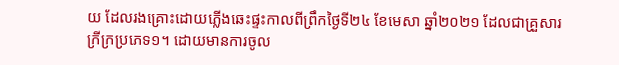យ ដែលរងគ្រោះដោយភ្លើងឆេះផ្ទះកាលពីព្រឹកថ្ងៃទី២៤ ខែមេសា ឆ្នាំ២០២១ ដែលជាគ្រួសារក្រីក្រប្រភេទ១។ ដោយមានការចូល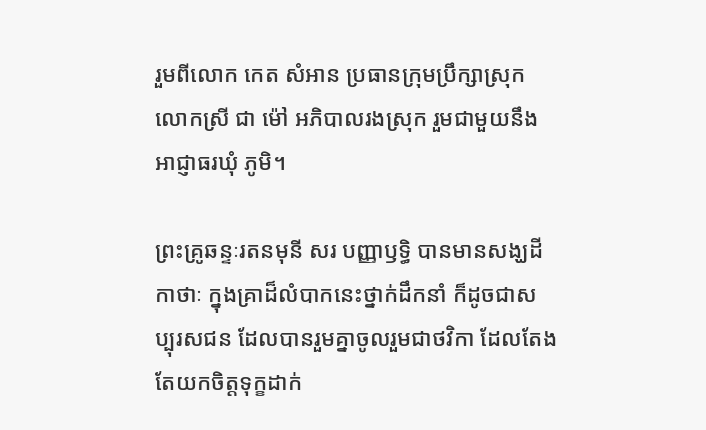រួមពីលោក កេត សំអាន ប្រធានក្រុមប្រឹក្សាស្រុក លោកស្រី ជា ម៉ៅ អភិបាលរងស្រុក រួមជាមួយនឹងអាជ្ញាធរឃុំ ភូមិ។

ព្រះគ្រូឆន្ទៈរតនមុនី សរ បញ្ញាឫទ្ធិ បានមានសង្ឃដីកាថាៈ ក្នុងគ្រាដ៏លំបាកនេះថ្នាក់ដឹកនាំ ក៏ដូចជាសប្បុរសជន ដែលបានរួមគ្នាចូលរួមជាថវិកា ដែលតែងតែយកចិត្តទុក្ខដាក់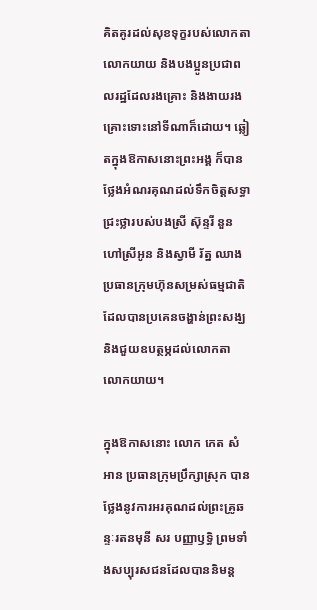គិតគូរដល់សុខទុក្ខរបស់លោកតា លោកយាយ និងបងប្អូនប្រជាពលរដ្ឋដែលរងគ្រោះ និងងាយរងគ្រោះទោះនៅទីណាក៏ដោយ។ ឆ្លៀតក្នុងឱកាសនោះព្រះអង្គ ក៏បានថ្លែងអំណរគុណដល់ទឹកចិត្តសទ្ធាជ្រះថ្លារបស់បងស្រី ស៊ុន្ទរី នួន ហៅស្រីអូន និងស្វាមី រ័ត្ន ឈាង ប្រធានក្រុមហ៊ុនសម្រស់ធម្មជាតិ ដែលបានប្រគេនចង្ហាន់ព្រះសង្ឃ និងជួយឧបត្ថម្ភដល់លោកតា លោកយាយ។

ក្នុងឱកាសនោះ លោក កេត សំអាន ប្រធានក្រុមប្រឹក្សាស្រុក បានថ្លែងនូវការអរគុណដល់ព្រះគ្រូឆន្ទៈរតនមុនី សរ បញ្ញាឫទ្ធិ ព្រមទាំងសប្បុរសជនដែលបាននិមន្ត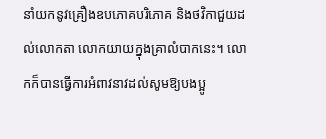នាំយកនូវគ្រឿងឧបភោគបរិភោគ និងថវិកាជួយដល់លោកតា លោកយាយក្នុងគ្រាលំបាកនេះ។ លោកក៏បានធ្វើការអំពាវនាវដល់សូមឱ្យបងប្អូ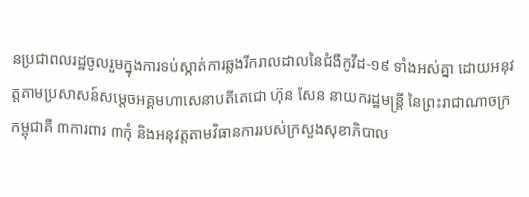នប្រជាពលរដ្ឋចូលរួមក្នុងការទប់ស្កាត់ការឆ្លងរីករាលដាលនៃជំងឺកូវីដ-១៩ ទាំងអស់គ្នា ដោយអនុវត្តតាមប្រសាសន៍សម្ដេចអគ្គមហាសេនាបតីតេជោ ហ៊ុន សែន នាយករដ្ឋមន្ត្រី នៃព្រះរាជាណាចក្រកម្ពុជាគឺ ៣ការពារ ៣កុំ និងអនុវត្តតាមវិធានការរបស់ក្រសួងសុខាភិបាល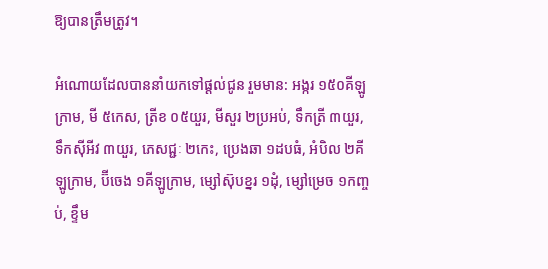ឱ្យបានត្រឹមត្រូវ។

អំណោយដែលបាននាំយកទៅផ្ដល់ជូន រួមមាន: អង្ករ ១៥០គីឡូក្រាម, មី ៥កេស, ត្រីខ ០៥យួរ, មីសួរ ២ប្រអប់, ទឹកត្រី ៣យួរ, ទឹកស៊ីអីវ ៣យួរ, ភេសជ្ជៈ ២កេះ, ប្រេងឆា ១ដបធំ, អំបិល ២គីឡូក្រាម, ប៊ីចេង ១គីឡូក្រាម, ម្សៅស៊ុបខ្នរ ១ដុំ, ម្សៅម្រេច ១កញ្ចប់, ខ្ទឹម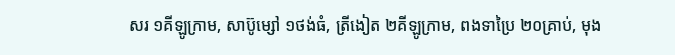សរ ១គីឡូក្រាម, សាប៊ូម្សៅ ១ថង់ធំ, ត្រីងៀត ២គីឡូក្រាម, ពងទាប្រៃ ២០គ្រាប់, មុង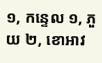១, កន្ទេល ១, ភួយ ២, ខោអាវ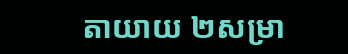តាយាយ ២សម្រា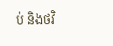ប់ និងថវិ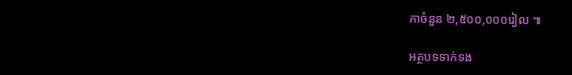កាចំនួន ២,៥០០,០០០រៀល ៕

អត្ថបទទាក់ទង